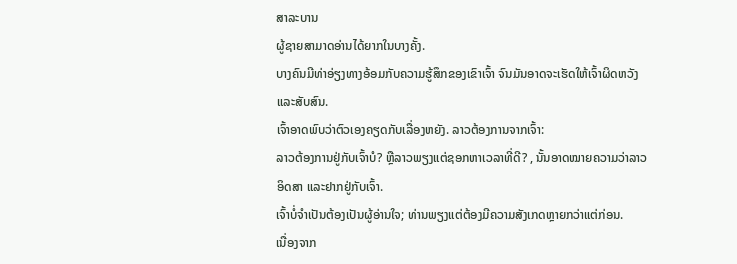ສາລະບານ
ຜູ້ຊາຍສາມາດອ່ານໄດ້ຍາກໃນບາງຄັ້ງ.
ບາງຄົນມີທ່າອ່ຽງທາງອ້ອມກັບຄວາມຮູ້ສຶກຂອງເຂົາເຈົ້າ ຈົນມັນອາດຈະເຮັດໃຫ້ເຈົ້າຜິດຫວັງ ແລະສັບສົນ.
ເຈົ້າອາດພົບວ່າຕົວເອງຄຽດກັບເລື່ອງຫຍັງ. ລາວຕ້ອງການຈາກເຈົ້າ:
ລາວຕ້ອງການຢູ່ກັບເຈົ້າບໍ? ຫຼືລາວພຽງແຕ່ຊອກຫາເວລາທີ່ດີ? , ນັ້ນອາດໝາຍຄວາມວ່າລາວອິດສາ ແລະຢາກຢູ່ກັບເຈົ້າ.
ເຈົ້າບໍ່ຈຳເປັນຕ້ອງເປັນຜູ້ອ່ານໃຈ; ທ່ານພຽງແຕ່ຕ້ອງມີຄວາມສັງເກດຫຼາຍກວ່າແຕ່ກ່ອນ.
ເນື່ອງຈາກ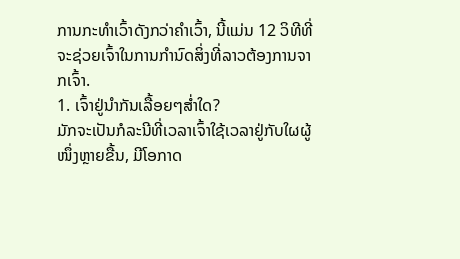ການກະທຳເວົ້າດັງກວ່າຄຳເວົ້າ, ນີ້ແມ່ນ 12 ວິທີທີ່ຈະຊ່ວຍເຈົ້າໃນການກຳນົດສິ່ງທີ່ລາວຕ້ອງການຈາກເຈົ້າ.
1. ເຈົ້າຢູ່ນຳກັນເລື້ອຍໆສໍ່າໃດ?
ມັກຈະເປັນກໍລະນີທີ່ເວລາເຈົ້າໃຊ້ເວລາຢູ່ກັບໃຜຜູ້ໜຶ່ງຫຼາຍຂື້ນ, ມີໂອກາດ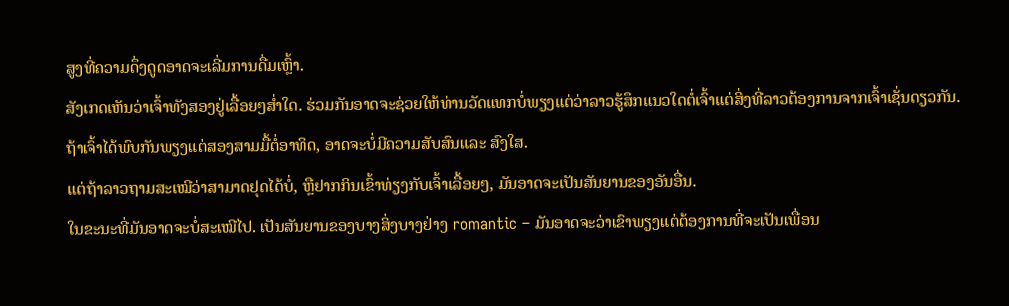ສູງທີ່ຄວາມດຶ່ງດູດອາດຈະເລີ່ມການດື່ມເຫຼົ້າ.
ສັງເກດເຫັນວ່າເຈົ້າທັງສອງຢູ່ເລື້ອຍໆສໍ່າໃດ. ຮ່ວມກັນອາດຈະຊ່ວຍໃຫ້ທ່ານວັດແທກບໍ່ພຽງແຕ່ວ່າລາວຮູ້ສຶກແນວໃດຕໍ່ເຈົ້າແຕ່ສິ່ງທີ່ລາວຕ້ອງການຈາກເຈົ້າເຊັ່ນດຽວກັນ.
ຖ້າເຈົ້າໄດ້ພົບກັນພຽງແຕ່ສອງສາມມື້ຕໍ່ອາທິດ, ອາດຈະບໍ່ມີຄວາມສັບສົນແລະ ສົງໃສ.
ແຕ່ຖ້າລາວຖາມສະເໝີວ່າສາມາດຢຸດໄດ້ບໍ່, ຫຼືຢາກກິນເຂົ້າທ່ຽງກັບເຈົ້າເລື້ອຍໆ, ມັນອາດຈະເປັນສັນຍານຂອງອັນອື່ນ.
ໃນຂະນະທີ່ມັນອາດຈະບໍ່ສະເໝີໄປ. ເປັນສັນຍານຂອງບາງສິ່ງບາງຢ່າງ romantic – ມັນອາດຈະວ່າເຂົາພຽງແຕ່ຕ້ອງການທີ່ຈະເປັນເພື່ອນ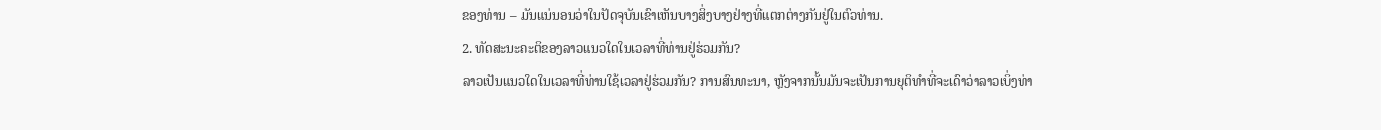ຂອງທ່ານ – ມັນແນ່ນອນວ່າໃນປັດຈຸບັນເຂົາເຫັນບາງສິ່ງບາງຢ່າງທີ່ແຕກຕ່າງກັນຢູ່ໃນຕົວທ່ານ.
2. ທັດສະນະຄະຕິຂອງລາວແນວໃດໃນເວລາທີ່ທ່ານຢູ່ຮ່ວມກັນ?
ລາວເປັນແນວໃດໃນເວລາທີ່ທ່ານໃຊ້ເວລາຢູ່ຮ່ວມກັນ? ການສົນທະນາ, ຫຼັງຈາກນັ້ນມັນຈະເປັນການຍຸຕິທໍາທີ່ຈະເດົາວ່າລາວເບິ່ງທ່າ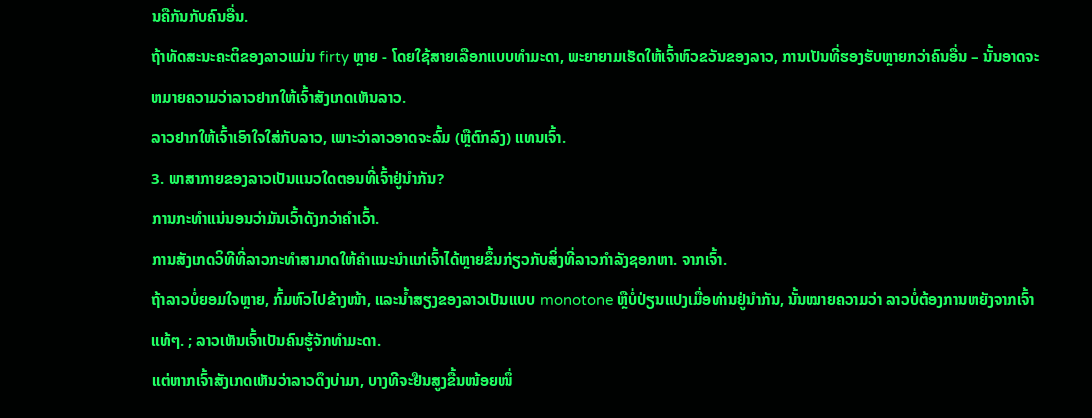ນຄືກັນກັບຄົນອື່ນ.
ຖ້າທັດສະນະຄະຕິຂອງລາວແມ່ນ firty ຫຼາຍ - ໂດຍໃຊ້ສາຍເລືອກແບບທໍາມະດາ, ພະຍາຍາມເຮັດໃຫ້ເຈົ້າຫົວຂວັນຂອງລາວ, ການເປັນທີ່ຮອງຮັບຫຼາຍກວ່າຄົນອື່ນ – ນັ້ນອາດຈະຫມາຍຄວາມວ່າລາວຢາກໃຫ້ເຈົ້າສັງເກດເຫັນລາວ.
ລາວຢາກໃຫ້ເຈົ້າເອົາໃຈໃສ່ກັບລາວ, ເພາະວ່າລາວອາດຈະລົ້ມ (ຫຼືຕົກລົງ) ແທນເຈົ້າ.
3. ພາສາກາຍຂອງລາວເປັນແນວໃດຕອນທີ່ເຈົ້າຢູ່ນຳກັນ?
ການກະທຳແນ່ນອນວ່າມັນເວົ້າດັງກວ່າຄຳເວົ້າ.
ການສັງເກດວິທີທີ່ລາວກະທຳສາມາດໃຫ້ຄຳແນະນຳແກ່ເຈົ້າໄດ້ຫຼາຍຂຶ້ນກ່ຽວກັບສິ່ງທີ່ລາວກຳລັງຊອກຫາ. ຈາກເຈົ້າ.
ຖ້າລາວບໍ່ຍອມໃຈຫຼາຍ, ກົ້ມຫົວໄປຂ້າງໜ້າ, ແລະນ້ຳສຽງຂອງລາວເປັນແບບ monotone ຫຼືບໍ່ປ່ຽນແປງເມື່ອທ່ານຢູ່ນຳກັນ, ນັ້ນໝາຍຄວາມວ່າ ລາວບໍ່ຕ້ອງການຫຍັງຈາກເຈົ້າແທ້ໆ. ; ລາວເຫັນເຈົ້າເປັນຄົນຮູ້ຈັກທຳມະດາ.
ແຕ່ຫາກເຈົ້າສັງເກດເຫັນວ່າລາວດຶງບ່າມາ, ບາງທີຈະຢືນສູງຂື້ນໜ້ອຍໜຶ່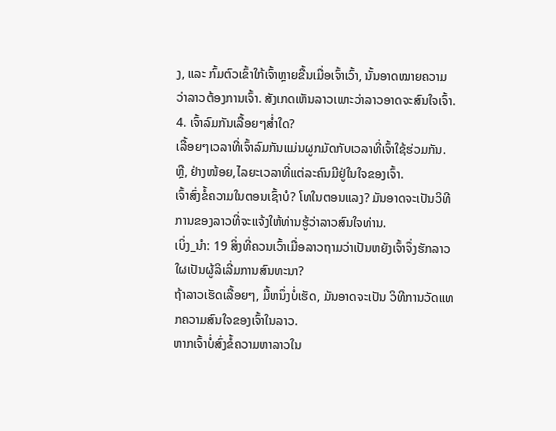ງ, ແລະ ກົ້ມຕົວເຂົ້າໃກ້ເຈົ້າຫຼາຍຂື້ນເມື່ອເຈົ້າເວົ້າ, ນັ້ນອາດໝາຍຄວາມວ່າລາວຕ້ອງການເຈົ້າ. ສັງເກດເຫັນລາວເພາະວ່າລາວອາດຈະສົນໃຈເຈົ້າ.
4. ເຈົ້າລົມກັນເລື້ອຍໆສໍ່າໃດ?
ເລື້ອຍໆເວລາທີ່ເຈົ້າລົມກັນແມ່ນຜູກມັດກັບເວລາທີ່ເຈົ້າໃຊ້ຮ່ວມກັນ.
ຫຼື, ຢ່າງໜ້ອຍ,ໄລຍະເວລາທີ່ແຕ່ລະຄົນມີຢູ່ໃນໃຈຂອງເຈົ້າ.
ເຈົ້າສົ່ງຂໍ້ຄວາມໃນຕອນເຊົ້າບໍ? ໂທໃນຕອນແລງ? ມັນອາດຈະເປັນວິທີການຂອງລາວທີ່ຈະແຈ້ງໃຫ້ທ່ານຮູ້ວ່າລາວສົນໃຈທ່ານ.
ເບິ່ງ_ນຳ: 19 ສິ່ງທີ່ຄວນເວົ້າເມື່ອລາວຖາມວ່າເປັນຫຍັງເຈົ້າຈຶ່ງຮັກລາວໃຜເປັນຜູ້ລິເລີ່ມການສົນທະນາ?
ຖ້າລາວເຮັດເລື້ອຍໆ, ມື້ຫນຶ່ງບໍ່ເຮັດ, ມັນອາດຈະເປັນ ວິທີການວັດແທກຄວາມສົນໃຈຂອງເຈົ້າໃນລາວ.
ຫາກເຈົ້າບໍ່ສົ່ງຂໍ້ຄວາມຫາລາວໃນ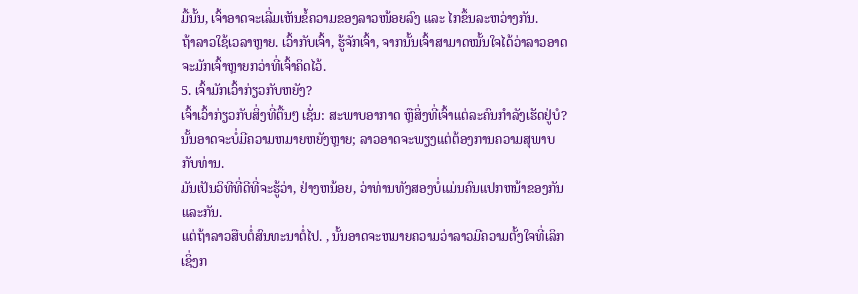ມື້ນັ້ນ, ເຈົ້າອາດຈະເລີ່ມເຫັນຂໍ້ຄວາມຂອງລາວໜ້ອຍລົງ ແລະ ໄກຂຶ້ນລະຫວ່າງກັນ.
ຖ້າລາວໃຊ້ເວລາຫຼາຍ. ເວົ້າກັບເຈົ້າ, ຮູ້ຈັກເຈົ້າ, ຈາກນັ້ນເຈົ້າສາມາດໝັ້ນໃຈໄດ້ວ່າລາວອາດຈະມັກເຈົ້າຫຼາຍກວ່າທີ່ເຈົ້າຄິດໄວ້.
5. ເຈົ້າມັກເວົ້າກ່ຽວກັບຫຍັງ?
ເຈົ້າເວົ້າກ່ຽວກັບສິ່ງທີ່ຕື້ນໆ ເຊັ່ນ: ສະພາບອາກາດ ຫຼືສິ່ງທີ່ເຈົ້າແຕ່ລະຄົນກຳລັງເຮັດຢູ່ບໍ?
ນັ້ນອາດຈະບໍ່ມີຄວາມຫມາຍຫຍັງຫຼາຍ; ລາວອາດຈະພຽງແຕ່ຕ້ອງການຄວາມສຸພາບກັບທ່ານ.
ມັນເປັນວິທີທີ່ດີທີ່ຈະຮູ້ວ່າ, ຢ່າງຫນ້ອຍ, ວ່າທ່ານທັງສອງບໍ່ແມ່ນຄົນແປກຫນ້າຂອງກັນແລະກັນ.
ແຕ່ຖ້າລາວສືບຕໍ່ສົນທະນາຕໍ່ໄປ. , ນັ້ນອາດຈະຫມາຍຄວາມວ່າລາວມີຄວາມຕັ້ງໃຈທີ່ເລິກເຊິ່ງກ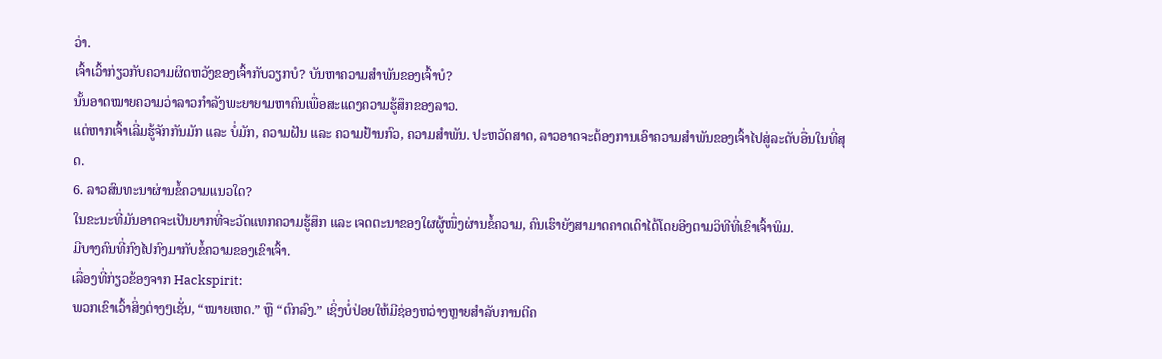ວ່າ.
ເຈົ້າເວົ້າກ່ຽວກັບຄວາມຜິດຫວັງຂອງເຈົ້າກັບວຽກບໍ? ບັນຫາຄວາມສຳພັນຂອງເຈົ້າບໍ?
ນັ້ນອາດໝາຍຄວາມວ່າລາວກຳລັງພະຍາຍາມຫາຄົນເພື່ອສະແດງຄວາມຮູ້ສຶກຂອງລາວ.
ແຕ່ຫາກເຈົ້າເລີ່ມຮູ້ຈັກກັນມັກ ແລະ ບໍ່ມັກ, ຄວາມຝັນ ແລະ ຄວາມຢ້ານກົວ, ຄວາມສໍາພັນ. ປະຫວັດສາດ, ລາວອາດຈະຕ້ອງການເອົາຄວາມສຳພັນຂອງເຈົ້າໄປສູ່ລະດັບອື່ນໃນທີ່ສຸດ.
6. ລາວສົນທະນາຜ່ານຂໍ້ຄວາມແນວໃດ?
ໃນຂະນະທີ່ມັນອາດຈະເປັນຍາກທີ່ຈະວັດແທກຄວາມຮູ້ສຶກ ແລະ ເຈດຕະນາຂອງໃຜຜູ້ໜຶ່ງຜ່ານຂໍ້ຄວາມ, ຄົນເຮົາຍັງສາມາດຄາດເດົາໄດ້ໂດຍອີງຕາມວິທີທີ່ເຂົາເຈົ້າພິມ.
ມີບາງຄົນທີ່ກົງໄປກົງມາກັບຂໍ້ຄວາມຂອງເຂົາເຈົ້າ.
ເລື່ອງທີ່ກ່ຽວຂ້ອງຈາກ Hackspirit:
ພວກເຂົາເວົ້າສິ່ງຕ່າງໆເຊັ່ນ, “ໝາຍເຫດ.” ຫຼື “ຕົກລົງ.” ເຊິ່ງບໍ່ປ່ອຍໃຫ້ມີຊ່ອງຫວ່າງຫຼາຍສໍາລັບການຕີຄ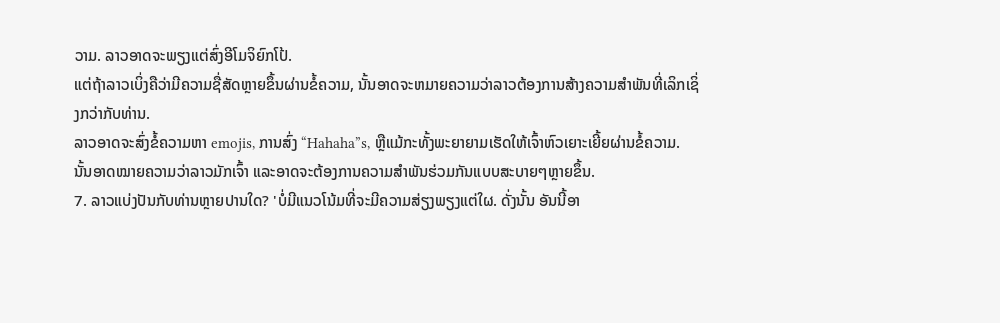ວາມ. ລາວອາດຈະພຽງແຕ່ສົ່ງອີໂມຈິຍົກໂປ້.
ແຕ່ຖ້າລາວເບິ່ງຄືວ່າມີຄວາມຊື່ສັດຫຼາຍຂຶ້ນຜ່ານຂໍ້ຄວາມ, ນັ້ນອາດຈະຫມາຍຄວາມວ່າລາວຕ້ອງການສ້າງຄວາມສໍາພັນທີ່ເລິກເຊິ່ງກວ່າກັບທ່ານ.
ລາວອາດຈະສົ່ງຂໍ້ຄວາມຫາ emojis, ການສົ່ງ “Hahaha”s, ຫຼືແມ້ກະທັ້ງພະຍາຍາມເຮັດໃຫ້ເຈົ້າຫົວເຍາະເຍີ້ຍຜ່ານຂໍ້ຄວາມ.
ນັ້ນອາດໝາຍຄວາມວ່າລາວມັກເຈົ້າ ແລະອາດຈະຕ້ອງການຄວາມສຳພັນຮ່ວມກັນແບບສະບາຍໆຫຼາຍຂຶ້ນ.
7. ລາວແບ່ງປັນກັບທ່ານຫຼາຍປານໃດ? 'ບໍ່ມີແນວໂນ້ມທີ່ຈະມີຄວາມສ່ຽງພຽງແຕ່ໃຜ. ດັ່ງນັ້ນ ອັນນີ້ອາ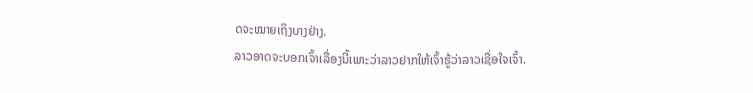ດຈະໝາຍເຖິງບາງຢ່າງ.
ລາວອາດຈະບອກເຈົ້າເລື່ອງນີ້ເພາະວ່າລາວຢາກໃຫ້ເຈົ້າຮູ້ວ່າລາວເຊື່ອໃຈເຈົ້າ.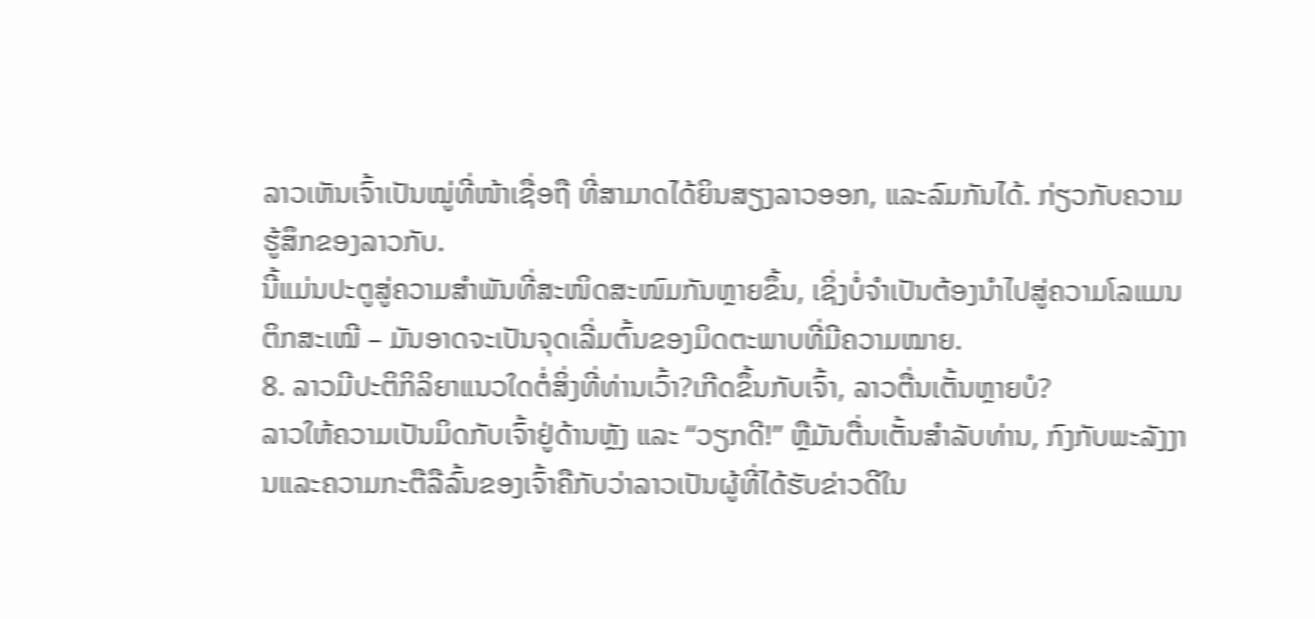ລາວເຫັນເຈົ້າເປັນໝູ່ທີ່ໜ້າເຊື່ອຖື ທີ່ສາມາດໄດ້ຍິນສຽງລາວອອກ, ແລະລົມກັນໄດ້. ກ່ຽວກັບຄວາມຮູ້ສຶກຂອງລາວກັບ.
ນີ້ແມ່ນປະຕູສູ່ຄວາມສຳພັນທີ່ສະໜິດສະໜົມກັນຫຼາຍຂຶ້ນ, ເຊິ່ງບໍ່ຈຳເປັນຕ້ອງນຳໄປສູ່ຄວາມໂລແມນຕິກສະເໝີ – ມັນອາດຈະເປັນຈຸດເລີ່ມຕົ້ນຂອງມິດຕະພາບທີ່ມີຄວາມໝາຍ.
8. ລາວມີປະຕິກິລິຍາແນວໃດຕໍ່ສິ່ງທີ່ທ່ານເວົ້າ?ເກີດຂຶ້ນກັບເຈົ້າ, ລາວຕື່ນເຕັ້ນຫຼາຍບໍ?
ລາວໃຫ້ຄວາມເປັນມິດກັບເຈົ້າຢູ່ດ້ານຫຼັງ ແລະ “ວຽກດີ!” ຫຼືມັນຕື່ນເຕັ້ນສໍາລັບທ່ານ, ກົງກັບພະລັງງານແລະຄວາມກະຕືລືລົ້ນຂອງເຈົ້າຄືກັບວ່າລາວເປັນຜູ້ທີ່ໄດ້ຮັບຂ່າວດີໃນ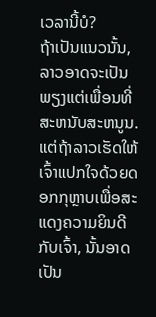ເວລານີ້ບໍ?
ຖ້າເປັນແນວນັ້ນ, ລາວອາດຈະເປັນພຽງແຕ່ເພື່ອນທີ່ສະຫນັບສະຫນູນ.
ແຕ່ຖ້າລາວເຮັດໃຫ້ເຈົ້າແປກໃຈດ້ວຍດອກກຸຫຼາບເພື່ອສະແດງຄວາມຍິນດີກັບເຈົ້າ, ນັ້ນອາດເປັນ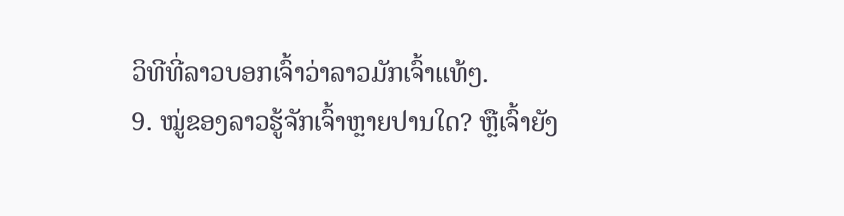ວິທີທີ່ລາວບອກເຈົ້າວ່າລາວມັກເຈົ້າແທ້ໆ.
9. ໝູ່ຂອງລາວຮູ້ຈັກເຈົ້າຫຼາຍປານໃດ? ຫຼືເຈົ້າຍັງ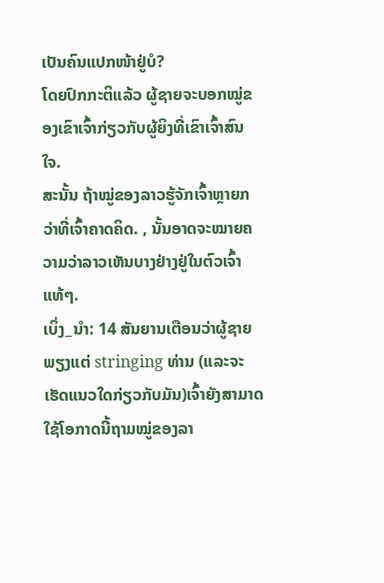ເປັນຄົນແປກໜ້າຢູ່ບໍ?
ໂດຍປົກກະຕິແລ້ວ ຜູ້ຊາຍຈະບອກໝູ່ຂອງເຂົາເຈົ້າກ່ຽວກັບຜູ້ຍິງທີ່ເຂົາເຈົ້າສົນໃຈ.
ສະນັ້ນ ຖ້າໝູ່ຂອງລາວຮູ້ຈັກເຈົ້າຫຼາຍກວ່າທີ່ເຈົ້າຄາດຄິດ. , ນັ້ນອາດຈະໝາຍຄວາມວ່າລາວເຫັນບາງຢ່າງຢູ່ໃນຕົວເຈົ້າແທ້ໆ.
ເບິ່ງ_ນຳ: 14 ສັນຍານເຕືອນວ່າຜູ້ຊາຍພຽງແຕ່ stringing ທ່ານ (ແລະຈະເຮັດແນວໃດກ່ຽວກັບມັນ)ເຈົ້າຍັງສາມາດໃຊ້ໂອກາດນີ້ຖາມໝູ່ຂອງລາ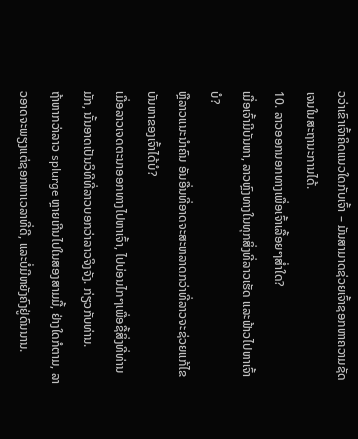ວວ່າເຂົາເຈົ້າຄິດແນວໃດກັບເຈົ້າ – ມັນສາມາດຊ່ວຍເຈົ້າຊອກຫາຄວາມຊັດເຈນໃນສະຖານະການໄດ້.
10. ລາວອອກນອກທາງເພື່ອເຈົ້າເລື້ອຍໆສໍ່າໃດ?
ເມື່ອເຈົ້າມີບັນຫາ, ລາວຫຼົງທາງໃນທຸກສິ່ງທີ່ລາວເຮັດ ແລະຟ້າວໄປຫາເຈົ້າບໍ?
ຫຼືລາວແນະນຳຄົນ ອັນອື່ນທີ່ອາດຈະສະຫລາດກວ່າທີ່ລາວຈະຊ່ວຍແກ້ໄຂບັນຫາຂອງເຈົ້າໄດ້ບໍ?
ເມື່ອລາວເຈດຕະນາອອກທາງໄປຫາເຈົ້າ, ໄປບ່ອນໄກໆເພື່ອຊື້ສິ່ງທີ່ທ່ານມັກ, ນັ້ນອາດເປັນວິທີທີ່ລາວບອກວ່າລາວຈິງຈັງ. ກ່ຽວກັບທ່ານ.
ຖ້າຫາກວ່າລາວ splurge ຫຼາຍເກີນໄປໃນສອງສາມມື້, ຢ່າງໃດກໍຕາມ, ລາວອາດຈະພຽງແຕ່ຊອກຫາເວລາທີ່ດີ, ແລະບໍ່ມີຫຍັງຄົງຢູ່ດົນນານ.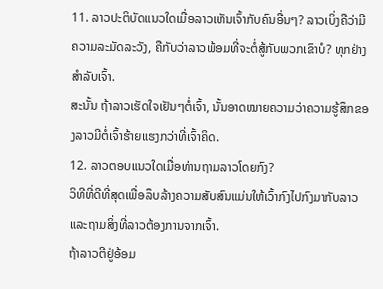11. ລາວປະຕິບັດແນວໃດເມື່ອລາວເຫັນເຈົ້າກັບຄົນອື່ນໆ? ລາວເບິ່ງຄືວ່າມີຄວາມລະມັດລະວັງ, ຄືກັບວ່າລາວພ້ອມທີ່ຈະຕໍ່ສູ້ກັບພວກເຂົາບໍ? ທຸກຢ່າງສຳລັບເຈົ້າ.
ສະນັ້ນ ຖ້າລາວເຮັດໃຈເຢັນໆຕໍ່ເຈົ້າ, ນັ້ນອາດໝາຍຄວາມວ່າຄວາມຮູ້ສຶກຂອງລາວມີຕໍ່ເຈົ້າຮ້າຍແຮງກວ່າທີ່ເຈົ້າຄິດ.
12. ລາວຕອບແນວໃດເມື່ອທ່ານຖາມລາວໂດຍກົງ?
ວິທີທີ່ດີທີ່ສຸດເພື່ອລຶບລ້າງຄວາມສັບສົນແມ່ນໃຫ້ເວົ້າກົງໄປກົງມາກັບລາວ ແລະຖາມສິ່ງທີ່ລາວຕ້ອງການຈາກເຈົ້າ.
ຖ້າລາວຕີຢູ່ອ້ອມ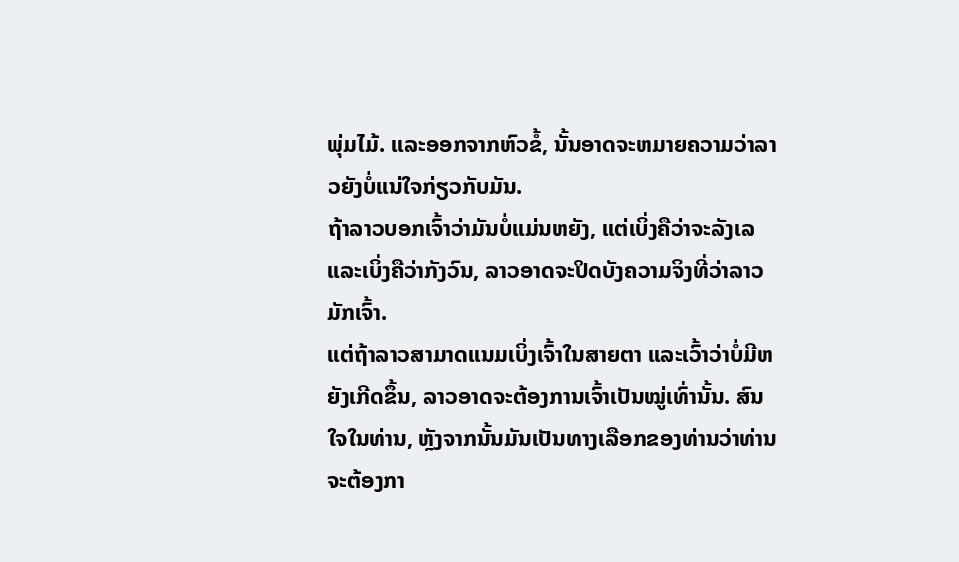ພຸ່ມໄມ້. ແລະອອກຈາກຫົວຂໍ້, ນັ້ນອາດຈະຫມາຍຄວາມວ່າລາວຍັງບໍ່ແນ່ໃຈກ່ຽວກັບມັນ.
ຖ້າລາວບອກເຈົ້າວ່າມັນບໍ່ແມ່ນຫຍັງ, ແຕ່ເບິ່ງຄືວ່າຈະລັງເລ ແລະເບິ່ງຄືວ່າກັງວົນ, ລາວອາດຈະປິດບັງຄວາມຈິງທີ່ວ່າລາວມັກເຈົ້າ.
ແຕ່ຖ້າລາວສາມາດແນມເບິ່ງເຈົ້າໃນສາຍຕາ ແລະເວົ້າວ່າບໍ່ມີຫຍັງເກີດຂຶ້ນ, ລາວອາດຈະຕ້ອງການເຈົ້າເປັນໝູ່ເທົ່ານັ້ນ. ສົນໃຈໃນທ່ານ, ຫຼັງຈາກນັ້ນມັນເປັນທາງເລືອກຂອງທ່ານວ່າທ່ານຈະຕ້ອງກາ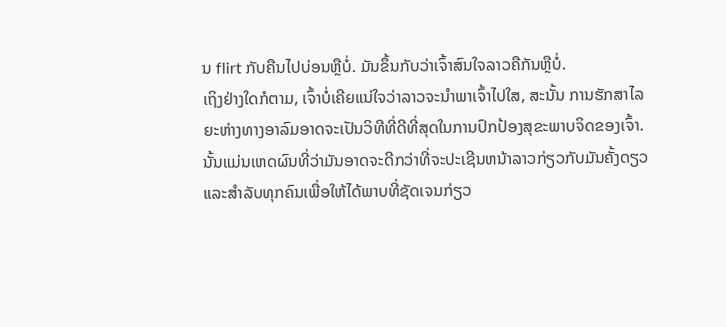ນ flirt ກັບຄືນໄປບ່ອນຫຼືບໍ່. ມັນຂຶ້ນກັບວ່າເຈົ້າສົນໃຈລາວຄືກັນຫຼືບໍ່.
ເຖິງຢ່າງໃດກໍຕາມ, ເຈົ້າບໍ່ເຄີຍແນ່ໃຈວ່າລາວຈະນຳພາເຈົ້າໄປໃສ, ສະນັ້ນ ການຮັກສາໄລຍະຫ່າງທາງອາລົມອາດຈະເປັນວິທີທີ່ດີທີ່ສຸດໃນການປົກປ້ອງສຸຂະພາບຈິດຂອງເຈົ້າ.
ນັ້ນແມ່ນເຫດຜົນທີ່ວ່າມັນອາດຈະດີກວ່າທີ່ຈະປະເຊີນຫນ້າລາວກ່ຽວກັບມັນຄັ້ງດຽວ ແລະສໍາລັບທຸກຄົນເພື່ອໃຫ້ໄດ້ພາບທີ່ຊັດເຈນກ່ຽວ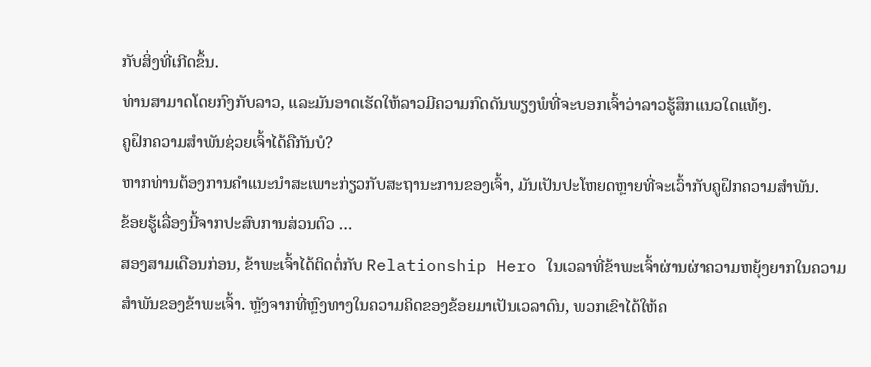ກັບສິ່ງທີ່ເກີດຂຶ້ນ.
ທ່ານສາມາດໂດຍກົງກັບລາວ, ແລະມັນອາດເຮັດໃຫ້ລາວມີຄວາມກົດດັນພຽງພໍທີ່ຈະບອກເຈົ້າວ່າລາວຮູ້ສຶກແນວໃດແທ້ໆ.
ຄູຝຶກຄວາມສຳພັນຊ່ວຍເຈົ້າໄດ້ຄືກັນບໍ?
ຫາກທ່ານຕ້ອງການຄຳແນະນຳສະເພາະກ່ຽວກັບສະຖານະການຂອງເຈົ້າ, ມັນເປັນປະໂຫຍດຫຼາຍທີ່ຈະເວົ້າກັບຄູຝຶກຄວາມສຳພັນ.
ຂ້ອຍຮູ້ເລື່ອງນີ້ຈາກປະສົບການສ່ວນຕົວ …
ສອງສາມເດືອນກ່ອນ, ຂ້າພະເຈົ້າໄດ້ຕິດຕໍ່ກັບ Relationship Hero ໃນເວລາທີ່ຂ້າພະເຈົ້າຜ່ານຜ່າຄວາມຫຍຸ້ງຍາກໃນຄວາມສຳພັນຂອງຂ້າພະເຈົ້າ. ຫຼັງຈາກທີ່ຫຼົງທາງໃນຄວາມຄິດຂອງຂ້ອຍມາເປັນເວລາດົນ, ພວກເຂົາໄດ້ໃຫ້ຄ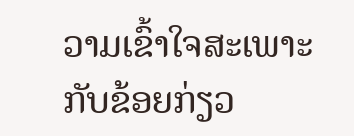ວາມເຂົ້າໃຈສະເພາະກັບຂ້ອຍກ່ຽວ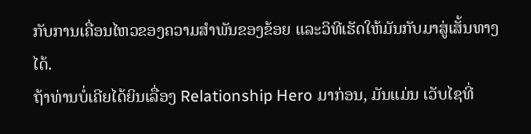ກັບການເຄື່ອນໄຫວຂອງຄວາມສຳພັນຂອງຂ້ອຍ ແລະວິທີເຮັດໃຫ້ມັນກັບມາສູ່ເສັ້ນທາງໄດ້.
ຖ້າທ່ານບໍ່ເຄີຍໄດ້ຍິນເລື່ອງ Relationship Hero ມາກ່ອນ, ມັນແມ່ນ ເວັບໄຊທີ່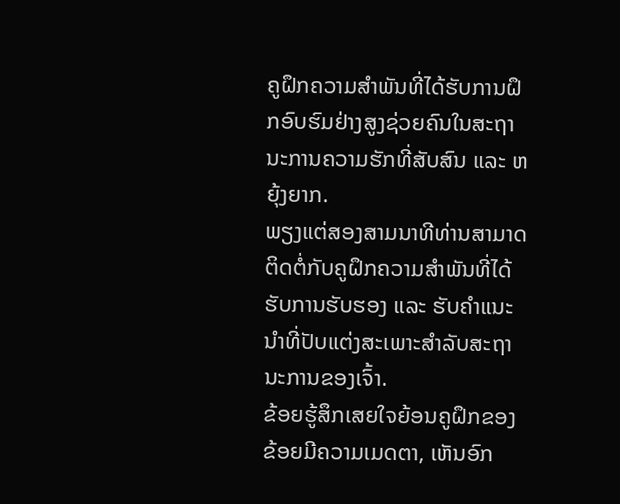ຄູຝຶກຄວາມສຳພັນທີ່ໄດ້ຮັບການຝຶກອົບຮົມຢ່າງສູງຊ່ວຍຄົນໃນສະຖານະການຄວາມຮັກທີ່ສັບສົນ ແລະ ຫຍຸ້ງຍາກ.
ພຽງແຕ່ສອງສາມນາທີທ່ານສາມາດຕິດຕໍ່ກັບຄູຝຶກຄວາມສຳພັນທີ່ໄດ້ຮັບການຮັບຮອງ ແລະ ຮັບຄຳແນະນຳທີ່ປັບແຕ່ງສະເພາະສຳລັບສະຖານະການຂອງເຈົ້າ.
ຂ້ອຍຮູ້ສຶກເສຍໃຈຍ້ອນຄູຝຶກຂອງຂ້ອຍມີຄວາມເມດຕາ, ເຫັນອົກ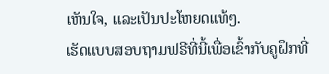ເຫັນໃຈ, ແລະເປັນປະໂຫຍດແທ້ໆ.
ເຮັດແບບສອບຖາມຟຣີທີ່ນີ້ເພື່ອເຂົ້າກັບຄູຝຶກທີ່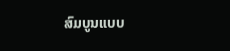ສົມບູນແບບ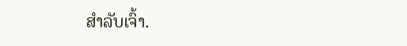ສຳລັບເຈົ້າ.